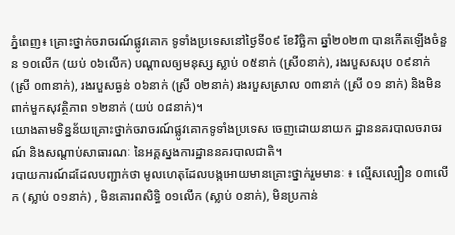ភ្នំពេញ៖ គ្រោះថ្នាក់ចរាចរណ៍ផ្លូវគោក ទូទាំងប្រទេសនៅថ្ងៃទី០៩ ខែវិច្ឆិកា ឆ្នាំ២០២៣ បានកើតឡើងចំនួន ១០លើក (យប់ ០៦លើក) បណ្តាលឲ្យមនុស្ស ស្លាប់ ០៥នាក់ (ស្រី០នាក់), រងរបួសសរុប ០៩នាក់ (ស្រី ០៣នាក់), រងរបួសធ្ងន់ ០៦នាក់ (ស្រី ០២នាក់) រងរបួសស្រាល ០៣នាក់ (ស្រី ០១ នាក់) និងមិនពាក់មួកសុវត្ថិភាព ១២នាក់ (យប់ ០៨នាក់)។
យោងតាមទិន្នន័យគ្រោះថ្នាក់ចរាចរណ៍ផ្លូវគោកទូទាំងប្រទេស ចេញដោយនាយក ដ្ឋាននគរបាលចរាចរណ៍ និងសណ្តាប់សាធារណៈ នៃអគ្គស្នងការដ្ឋាននគរបាលជាតិ។
របាយការណ៍ដដែលបញ្ជាក់ថា មូលហេតុដែលបង្កអោយមានគ្រោះថ្នាក់រួមមានៈ ៖ ល្មើសល្បឿន ០៣លើក (ស្លាប់ ០១នាក់) , មិនគោរពសិទ្ធិ ០១លើក (ស្លាប់ ០នាក់), មិនប្រកាន់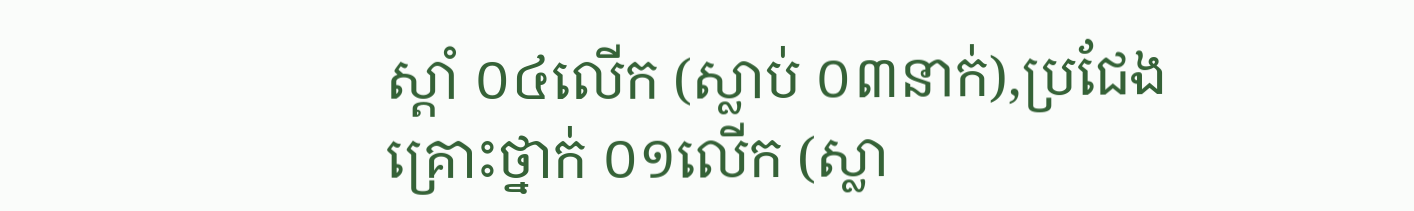ស្តាំ ០៤លើក (ស្លាប់ ០៣នាក់),ប្រជែងគ្រោះថ្នាក់ ០១លើក (ស្លា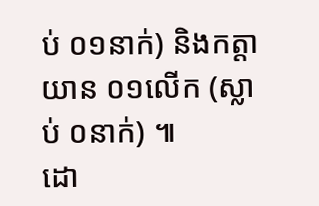ប់ ០១នាក់) និងកត្តាយាន ០១លើក (ស្លាប់ ០នាក់) ៕
ដោ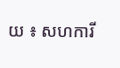យ ៖ សហការី